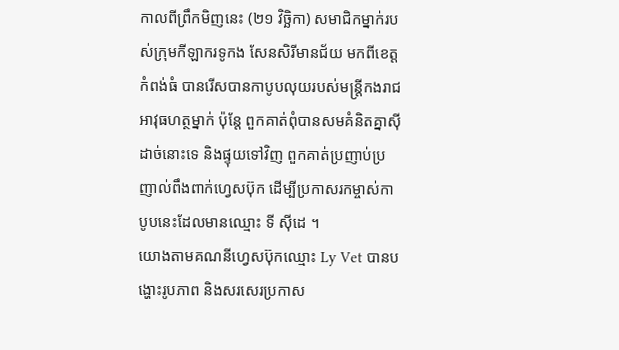កាលពីព្រឹកមិញនេះ (២១ វិច្ឆិកា) សមាជិកម្នាក់របស់ក្រុមកីឡាករទូកង សែនសិរីមានជ័យ មកពីខេត្តកំពង់ធំ បានរើសបានកាបូបលុយរបស់មន្ត្រីកងរាជអាវុធហត្ថម្នាក់ ប៉ុន្តែ ពួកគាត់ពុំបានសមគំនិតគ្នាស៊ីដាច់នោះទេ និងផ្ទុយទៅវិញ ពួកគាត់ប្រញាប់ប្រញាល់ពឹងពាក់ហ្វេសប៊ុក ដើម្បីប្រកាសរកម្ចាស់កាបូបនេះដែលមានឈ្មោះ ទី ស៊ីដេ ។
យោងតាមគណនីហ្វេសប៊ុកឈ្មោះ Ly Vet បានបង្ហោះរូបភាព និងសរសេរប្រកាស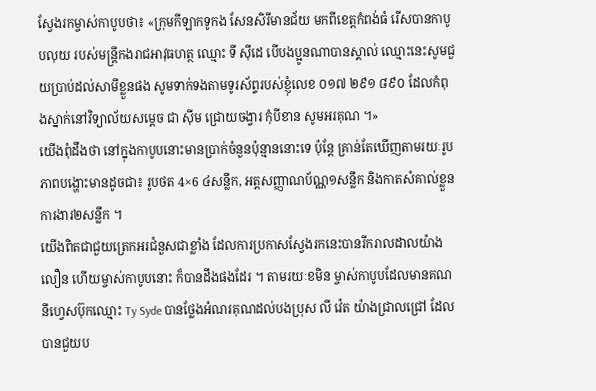ស្វែងរកម្ចាស់កាបូបថា៖ «ក្រុមកីឡាកទូកង សែនសិរីមានជ័យ មកពីខេត្តកំពង់ធំ រើសបានកាបូបលុយ របស់មន្ត្រីកងរាជអាវុធហត្ថ ឈ្មោះ ទី ស៊ីដេ បើបងប្អូនណាបានស្គាល់ ឈ្មោះនេះសូមជួយប្រាប់ដល់សាមីខ្លួនផង សូមទាក់ទងតាមទូរស័ព្ទរបស់ខ្ញុំលេខ ០១៧ ២៩១ ៨៩០ ដែលកំពុងស្នាក់នៅវិទ្យាល័យសម្តេច ជា ស៊ីម ជ្រោយចង្វារ កុំបីខាន សូមអរគុណ ។»
យើងពុំដឹងថា នៅក្នុងកាបូបនោះមានប្រាក់ចំនួនប៉ុន្មាននោះទេ ប៉ុន្តែ គ្រាន់តែឃើញតាមរយៈរូបភាពបង្ហោះមានដូចជា៖ រូបថត 4×6 ៤សន្លឹក, អត្តសញ្ញាណប័ណ្ណ១សន្លឹក និងកាតសំគាល់ខ្លួនការងារ២សន្លឹក ។
យើងពិតជាជួយត្រេកអរជំនួសជាខ្លាំង ដែលការប្រកាសស្វែងរកនេះបានរីករាលដាលយ៉ាងលឿន ហើយម្ចាស់កាបូបនោះ ក៏បានដឹងផងដែរ ។ តាមរយៈខមិន ម្ចាស់កាបូបដែលមានគណនីហ្វេសប៊ុកឈ្មោះ Ty Syde បានថ្លែងអំណរគុណដល់បងប្រុស លី វ៉េត យ៉ាងជ្រាលជ្រៅ ដែលបានជួយប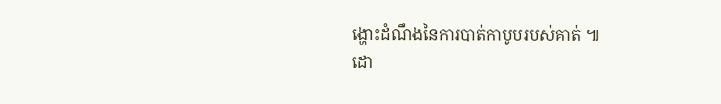ង្ហោះដំណឹងនៃការបាត់កាបូបរបស់គាត់ ៕
ដោ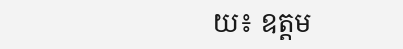យ៖ ឧត្តម